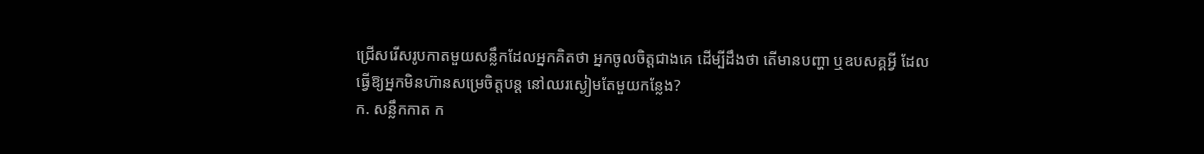ជ្រើសរើសរូបកាតមួយសន្លឹកដែលអ្នកគិតថា អ្នកចូលចិត្តជាងគេ ដើម្បីដឹងថា តើមានបញ្ហា ឬឧបសគ្គអ្វី ដែលធ្វើឱ្យអ្នកមិនហ៊ានសម្រេចិត្តបន្ត នៅឈរស្ងៀមតែមួយកន្លែង?
ក. សន្លឹកកាត ក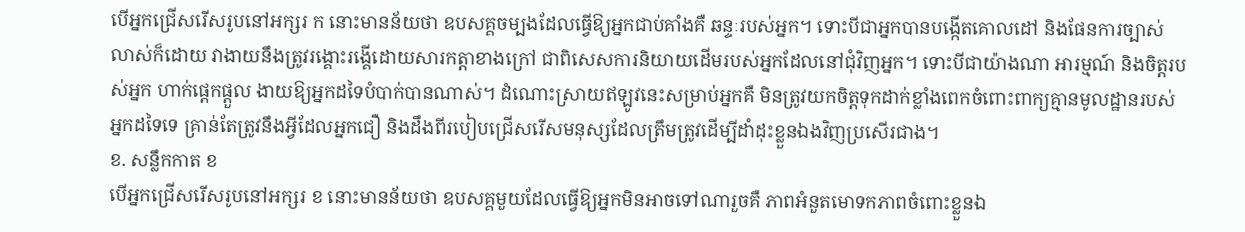បើអ្នកជ្រើសរើសរូបនៅអក្សរ ក នោះមានន័យថា ឧបសគ្គចម្បងដែលធ្វើឱ្យអ្នកជាប់គាំងគឺ ឆន្ទៈរបស់អ្នក។ ទោះបីជាអ្នកបានបង្កើតគោលដៅ និងផែនការច្បាស់លាស់ក៏ដោយ វាងាយនឹងត្រូវរង្គោះរង្គើដោយសារកត្តាខាងក្រៅ ជាពិសេសការនិយាយដើមរបស់អ្នកដែលនៅជុំវិញអ្នក។ ទោះបីជាយ៉ាងណា អារម្មណ៍ និងចិត្តរបស់អ្នក ហាក់ផ្ដេកផ្ដួល ងាយឱ្យអ្នកដទៃបំបាក់បានណាស់។ ដំណោះស្រាយឥឡូវនេះសម្រាប់អ្នកគឺ មិនត្រូវយកចិត្តទុកដាក់ខ្លាំងពេកចំពោះពាក្យគ្មានមូលដ្ឋានរបស់អ្នកដទៃទេ គ្រាន់តែត្រូវនឹងអ្វីដែលអ្នកជឿ និងដឹងពីរបៀបជ្រើសរើសមនុស្សដែលត្រឹមត្រូវដើម្បីដាំដុះខ្លួនឯងវិញប្រសើរជាង។
ខ. សន្លឹកកាត ខ
បើអ្នកជ្រើសរើសរូបនៅអក្សរ ខ នោះមានន័យថា ឧបសគ្គមួយដែលធ្វើឱ្យអ្នកមិនអាចទៅណារួចគឺ ភាពអំនួតមោទកភាពចំពោះខ្លួនឯ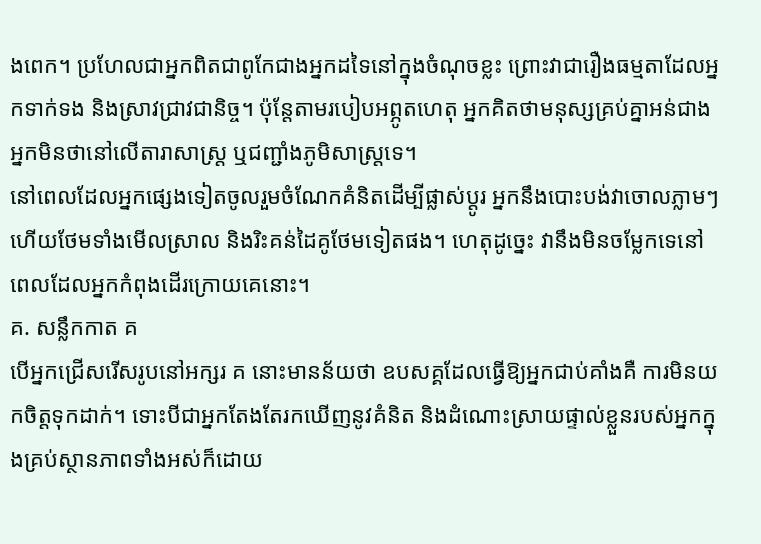ងពេក។ ប្រហែលជាអ្នកពិតជាពូកែជាងអ្នកដទៃនៅក្នុងចំណុចខ្លះ ព្រោះវាជារឿងធម្មតាដែលអ្នកទាក់ទង និងស្រាវជ្រាវជានិច្ច។ ប៉ុន្តែតាមរបៀបអព្ភូតហេតុ អ្នកគិតថាមនុស្សគ្រប់គ្នាអន់ជាងអ្នកមិនថានៅលើតារាសាស្ត្រ ឬជញ្ជាំងភូមិសាស្ត្រទេ។
នៅពេលដែលអ្នកផ្សេងទៀតចូលរួមចំណែកគំនិតដើម្បីផ្លាស់ប្តូរ អ្នកនឹងបោះបង់វាចោលភ្លាមៗ ហើយថែមទាំងមើលស្រាល និងរិះគន់ដៃគូថែមទៀតផង។ ហេតុដូច្នេះ វានឹងមិនចម្លែកទេនៅពេលដែលអ្នកកំពុងដើរក្រោយគេនោះ។
គ. សន្លឹកកាត គ
បើអ្នកជ្រើសរើសរូបនៅអក្សរ គ នោះមានន័យថា ឧបសគ្គដែលធ្វើឱ្យអ្នកជាប់គាំងគឺ ការមិនយកចិត្តទុកដាក់។ ទោះបីជាអ្នកតែងតែរកឃើញនូវគំនិត និងដំណោះស្រាយផ្ទាល់ខ្លួនរបស់អ្នកក្នុងគ្រប់ស្ថានភាពទាំងអស់ក៏ដោយ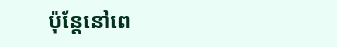ប៉ុន្តែនៅពេ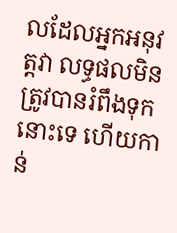លដែលអ្នកអនុវត្តវា លទ្ធផលមិនត្រូវបានរំពឹងទុកនោះទេ ហើយកាន់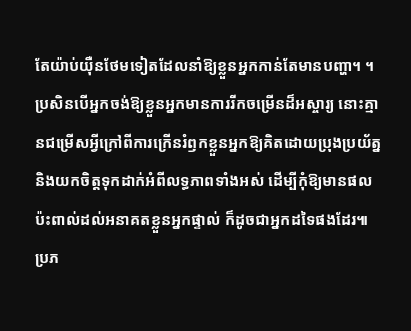តែយ៉ាប់យ៉ឺនថែមទៀតដែលនាំឱ្យខ្លួនអ្នកកាន់តែមានបញ្ហា។ ។ ប្រសិនបើអ្នកចង់ឱ្យខ្លួនអ្នកមានការរីកចម្រើនដ៏អស្ចារ្យ នោះគ្មានជម្រើសអ្វីក្រៅពីការក្រើនរំឭកខ្លួនអ្នកឱ្យគិតដោយប្រុងប្រយ័ត្ន និងយកចិត្តទុកដាក់អំពីលទ្ធភាពទាំងអស់ ដើម្បីកុំឱ្យមានផលប៉ះពាល់ដល់អនាគតខ្លួនអ្នកផ្ទាល់ ក៏ដូចជាអ្នកដទៃផងដែរ៕
ប្រភ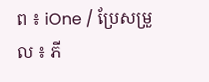ព ៖ iOne / ប្រែសម្រួល ៖ ភី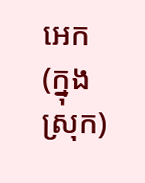អេក (ក្នុងស្រុក)